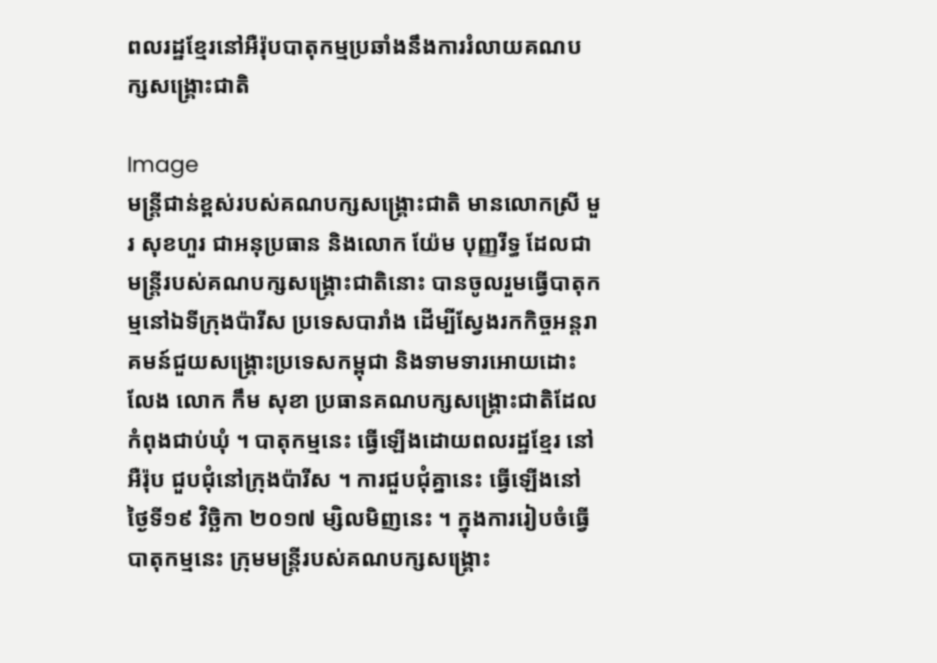ពលរដ្ឋខ្មែរនៅអឺរ៉ុបបាតុកម្មប្រឆាំងនឹងការរំលាយគណបក្សសង្រ្គោះជាតិ

Image
មន្រ្តីជាន់ខ្ពស់របស់គណបក្សសង្រ្គោះជាតិ មានលោកស្រី មួរ សុខហួរ ជាអនុប្រធាន និងលោក យ៉ែម បុញ្ញរីទ្ធ ដែលជាមន្រ្តីរបស់គណបក្សសង្រ្គោះជាតិនោះ បានចូលរួមធ្វើបាតុកម្មនៅឯទីក្រុងប៉ារីស ប្រទេសបារាំង ដើម្បីស្វែងរកកិច្ចអន្តរាគមន៍ជួយសង្រ្គោះប្រទេសកម្ពុជា និងទាមទារអោយដោះលែង លោក កឹម សុខា ប្រធានគណបក្សសង្រ្គោះជាតិដែលកំពុងជាប់ឃុំ ។ បាតុកម្មនេះ ធ្វើឡើងដោយពលរដ្ឋខ្មែរ នៅអឺរ៉ុប ជួបជុំនៅក្រុងប៉ារីស ។ ការជួបជុំគ្នានេះ ធ្វើឡើងនៅថ្ងៃទី១៩ វិច្ឆិកា ២០១៧ ម្សិលមិញនេះ ។ ក្នុងការរៀបចំធ្វើបាតុកម្មនេះ ក្រុមមន្រ្តីរបស់គណបក្សសង្រ្គោះ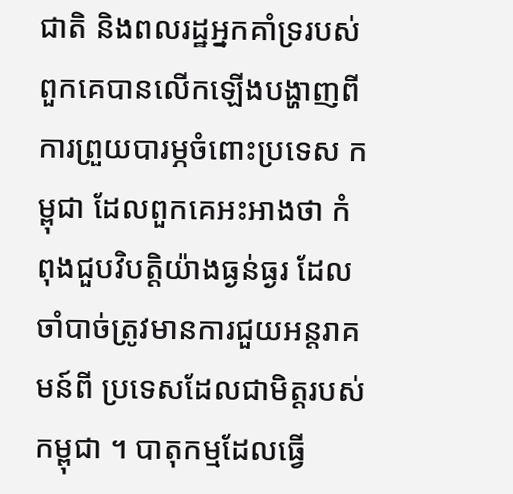ជាតិ និងពលរដ្ឋអ្នកគាំទ្ររបស់ពួកគេបានលើកឡើងបង្ហាញពីការព្រួយបារម្ភចំពោះប្រទេស កម្ពុជា ដែលពួកគេអះអាងថា កំពុងជួបវិបត្តិយ៉ាងធ្ងន់ធ្ងរ ដែលចាំបាច់ត្រូវមានការជួយអន្តរាគមន៍ពី ប្រទេសដែលជាមិត្តរបស់កម្ពុជា ។ បាតុកម្មដែលធ្វើ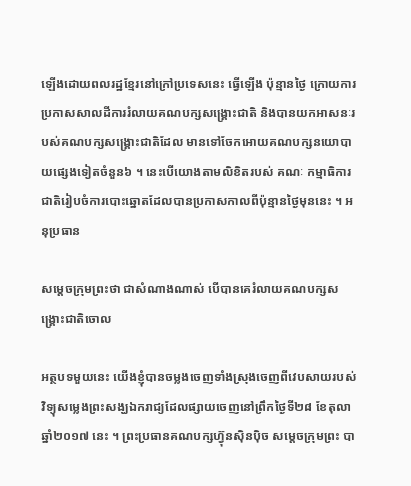ឡើងដោយពលរដ្ឋខ្មែរនៅក្រៅប្រទេសនេះ ធ្វើឡើង ប៉ុន្មានថ្ងៃ ក្រោយការប្រកាសសាលដីការរំលាយគណបក្សសង្រ្គោះជាតិ និងបានយកអាសនៈរបស់គណបក្សសង្រ្គោះជាតិដែល មានទៅចែកអោយគណបក្សនយោបាយផ្សេងទៀតចំនួន៦ ។ នេះបើយោងតាមលិខិតរបស់ គណៈ កម្មាធិការជាតិរៀបចំការបោះឆ្នោតដែលបានប្រកាសកាលពីប៉ុន្មានថ្ងៃមុននេះ ។ អនុប្រធាន

សម្ដេចក្រុមព្រះថា ជាសំណាងណាស់ បើបានគេរំលាយគណបក្សសង្រ្គោះជាតិចោល

អត្ថបទមួយនេះ យើងខ្ញុំបានចម្លងចេញទាំងស្រុងចេញពីវេបសាយរបស់វិទ្យុសម្លេងព្រះសង្ឃឯករាជ្យដែលផ្សាយចេញនៅព្រឹកថ្ងៃទី២៨ ខែតុលា ឆ្នាំ២០១៧ នេះ ។ ព្រះប្រធានគណបក្សហ្វ៊ុនស៊ិនប៉ិច សម្ដេចក្រុមព្រះ បា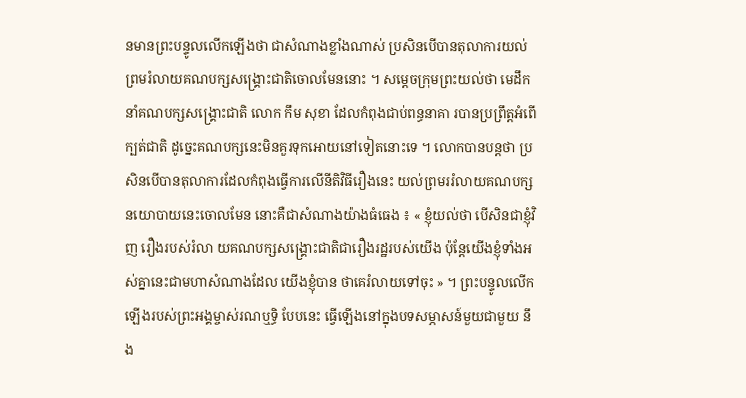នមានព្រះបន្ទូលលើកឡើងថា ជាសំណាងខ្លាំងណាស់ ប្រសិនបើបានតុលាការយល់ព្រមរំលាយគណបក្សសង្រ្គោះជាតិចោលមែននោះ ។ សម្ដេចក្រុមព្រះយល់ថា មេដឹកនាំគណបក្សសង្រ្គោះជាតិ លោក កឹម សុខា ដែលកំពុងជាប់ពន្ធនាគា របានប្រព្រឹត្តអំពើក្បត់ជាតិ ដូច្នេះគណបក្សនេះមិនគួរទុកអោយនៅទៀតនោះទេ ។ លោកបានបន្តថា ប្រសិនបើបានតុលាការដែលកំពុងធ្វើការលើនីតិវិធីរឿងនេះ យល់ព្រមររំលាយគណបក្សនយោបាយនេះចោលមែន នោះគឺជាសំណាងយ៉ាងធំធេង ៖ « ខ្ញុំយល់ថា បើសិនជាខ្ញុំវិញ រឿងរបស់រំលា យគណបក្សសង្រ្គោះជាតិជារឿងរដ្ឋរបស់យើង ប៉ុន្តែយើងខ្ញុំទាំងអស់គ្នានេះជាមហាសំណាងដែល យើងខ្ញុំបាន ថាគេរំលាយទៅចុះ » ។ ព្រះបន្ទូលលើកឡើងរបស់ព្រះអង្គម្ចាស់រណឬទ្ធិ បែបនេះ ធ្វើឡើងនៅក្នុងបទសម្ភាសន៍មួយជាមួយ នឹង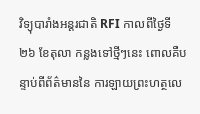វិទ្យុបារាំងអន្តរជាតិ RFI កាលពីថ្ងៃទី២៦ ខែតុលា កន្លងទៅថ្មីៗនេះ ពោលគឺបន្ទាប់ពីព័ត៌មាននៃ ការឡាយព្រះហត្ថលេ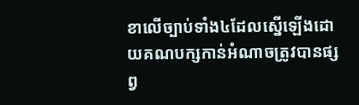ខាលើច្បាប់ទាំង៤ដែលស្នើឡើងដោយគណបក្សកាន់អំណាចត្រូវបានផ្សព្វ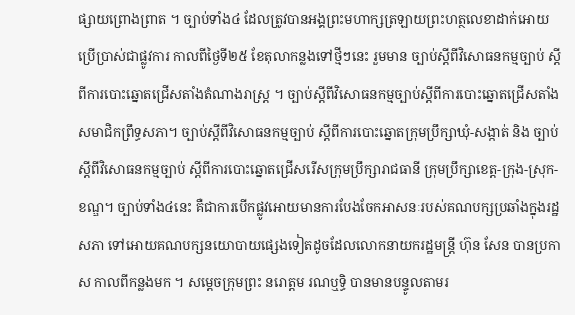ផ្សាយព្រោងព្រាត ។ ច្បាប់ទាំង៤ ដែលត្រូវបានអង្គព្រះមហាក្សត្រឡាយព្រះហត្ថលេខាដាក់អោយប្រើប្រាស់ជាផ្លូវការ កាលពីថ្ងៃទី២៥ ខែតុលាកន្លងទៅថ្មីៗនេះ រួមមាន ច្បាប់ស្តីពីវិសោធនកម្មច្បាប់ ស្តីពីការបោះឆ្នោតជ្រើសតាំងតំណាងរាស្ត្រ ។ ច្បាប់ស្តីពីវិសោធនកម្មច្បាប់ស្តីពីការបោះឆ្នោតជ្រើសតាំងសមាជិកព្រឹទ្ធសភា។ ច្បាប់ស្តីពីវិសោធនកម្មច្បាប់ ស្តីពីការបោះឆ្នោតក្រុមប្រឹក្សាឃុំ-សង្កាត់ និង ច្បាប់ ស្តីពីវិសោធនកម្មច្បាប់ ស្តីពីការបោះឆ្នោតជ្រើសរើសក្រុមប្រឹក្សារាជធានី ក្រុមប្រឹក្សាខេត្ត-ក្រុង-ស្រុក-ខណ្ឌ។ ច្បាប់ទាំង៤នេះ គឺជាការបើកផ្លូវអោយមានការបែងចែកអាសនៈរបស់គណបក្សប្រឆាំងក្នុងរដ្ឋសភា ទៅអោយគណបក្សនយោបាយផ្សេងទៀតដូចដែលលោកនាយករដ្ឋមន្រ្តី ហ៊ុន សែន បានប្រកាស កាលពីកន្លងមក ។ សម្ដេចក្រុមព្រះ នរោត្តម រណឬទ្ធិ បានមានបន្ទូលតាមរ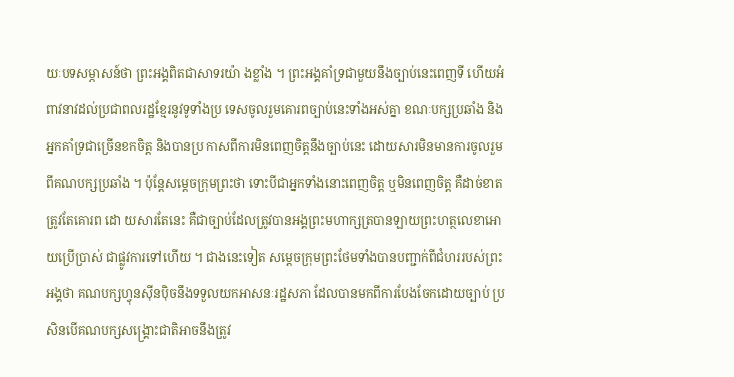យៈបទសម្ភាសន៍ថា ព្រះអង្គពិតជាសាទរយ៉ា ងខ្លាំង ។ ព្រះអង្គគាំទ្រជាមួយនឹងច្បាប់នេះពេញទី ហើយអំពាវនាវដល់ប្រជាពលរដ្ឋខ្មែរនូវទូទាំងប្រ ទេសចូលរួមគោរពច្បាប់នេះទាំងអស់គ្នា ខណៈបក្សប្រឆាំង និងអ្នកគាំទ្រជាច្រើនខកចិត្ត និងបានប្រ កាសពីការមិនពេញចិត្តនឹងច្បាប់នេះ ដោយសារមិនមានការចូលរួមពីគណបក្សប្រឆាំង ។ ប៉ុន្តែសម្ដេចក្រុមព្រះថា ទោះបីជាអ្នកទាំងនោះពេញចិត្ត ឬមិនពេញចិត្ត គឺដាច់ខាតត្រូវតែគោរព ដោ យសារតែនេះ គឺជាច្បាប់ដែលត្រូវបានអង្គព្រះមហាក្សត្របានឡាយព្រះហត្ថលេខាអោយប្រើប្រាស់ ជាផ្លូវការទៅហើយ ។ ជាងនេះទៀត សម្ដេចក្រុមព្រះថែមទាំងបានបញ្ជាក់ពីជំហររបស់ព្រះអង្គថា គណបក្សហ្វុនស៊ីនប៉ិចនឹងទទួលយកអាសនៈរដ្ឋសភា ដែលបានមកពីការបែងចែកដោយច្បាប់ ប្រសិនបើគណបក្សសង្គ្រោះជាតិអាចនឹងត្រូវ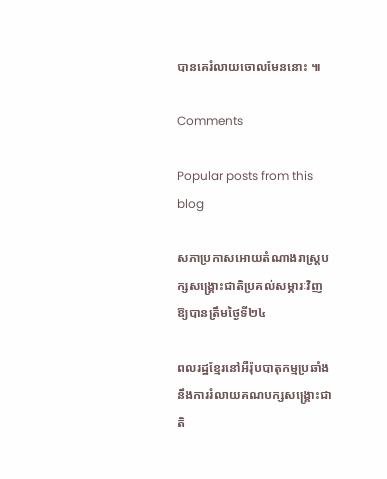បានគេរំលាយចោលមែននោះ ៕

Comments

Popular posts from this blog

សភាប្រកាសអោយតំណាងរាស្រ្តបក្សសង្រ្គោះជាតិប្រគល់សម្ភារៈវិញឱ្យបានត្រឹមថ្ងៃទី២៤

ពលរដ្ឋខ្មែរនៅអឺរ៉ុបបាតុកម្មប្រឆាំងនឹងការរំលាយគណបក្សសង្រ្គោះជាតិ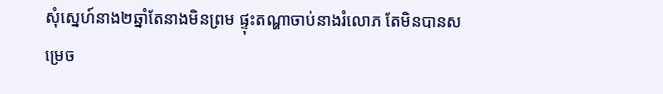សុំស្នេហ៍នាង២ឆ្នាំតែនាងមិនព្រម ផ្ទុះតណ្ហាចាប់នាងរំលោភ តែមិនបានសម្រេច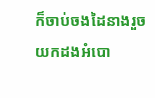ក៏ចាប់ចងដៃនាងរួចយកដងអំបោ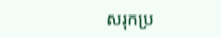សរុកប្រ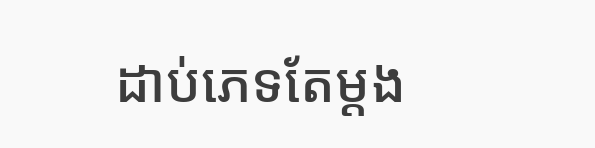ដាប់ភេទតែម្តង